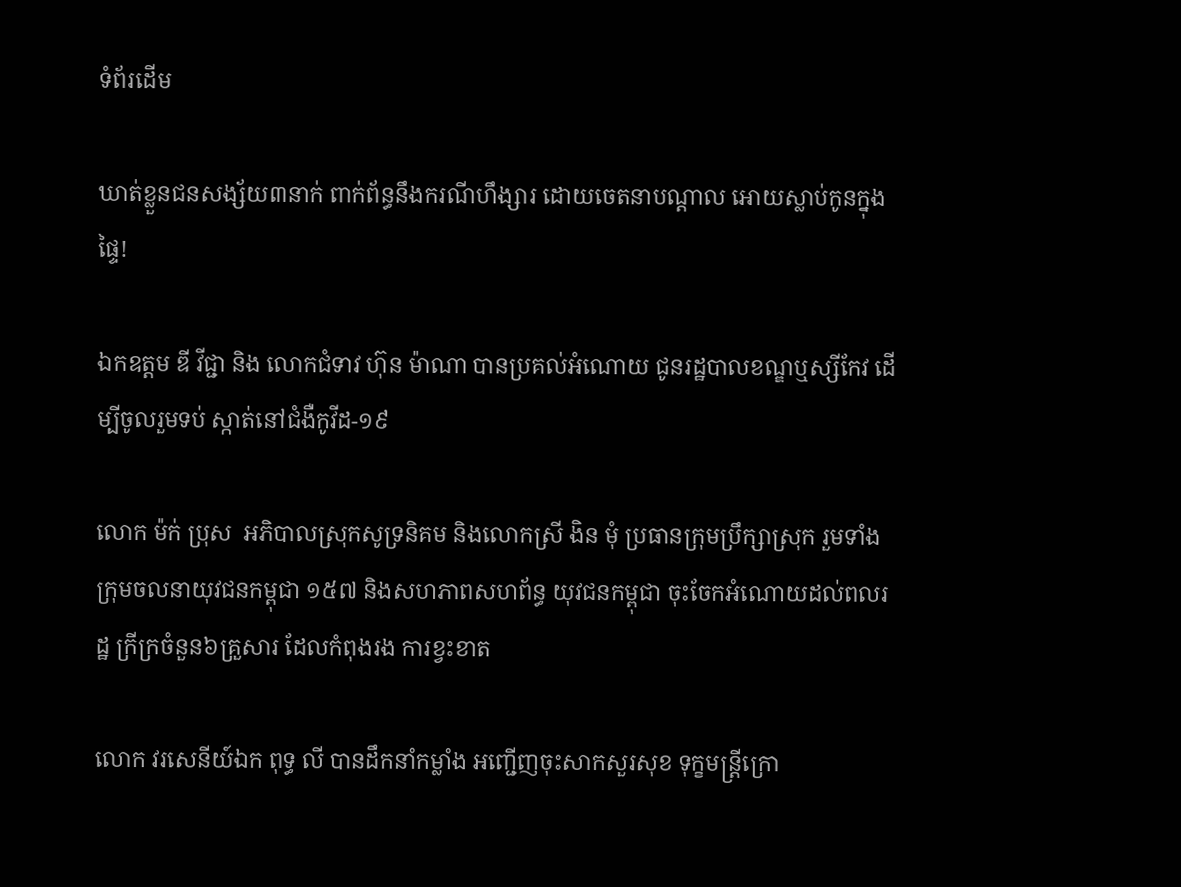ទំព័រដើម

ឃាត់ខ្លួនជនសង្ស័យ៣នាក់ ពាក់ព័ន្ធនឹងករណីហឹង្សារ ដោយចេតនាបណ្តាល អោយស្លាប់កូនក្នុងផ្ទៃ!

ឯកឧត្តម ឌី វីជ្ជា និង លោកជំទាវ ហ៊ុន ម៉ាណា បានប្រគល់អំណោយ ជូនរដ្ឋបាលខណ្ឌឬស្សីកែវ ដើម្បីចូលរួមទប់ ស្កាត់នៅជំងឺកូវីដ-១៩

លោក ម៉ក់ ប្រុស  អភិបាលស្រុកសូទ្រនិគម និងលោកស្រី ងិន មុំ ប្រធានក្រុមប្រឹក្សាស្រុក រួមទាំង ក្រុមចលនាយុវជនកម្ពុជា ១៥៧ និងសហភាពសហព័ន្ធ យុវជនកម្ពុជា ចុះចែកអំណោយដល់ពលរដ្ឋ ក្រីក្រចំនួន៦គ្រួសារ ដែលកំពុងរង ការខ្វះខាត

លោក វរសេនីយ៍ឯក ពុទ្ធ លី បានដឹកនាំកម្លាំង អញ្ជើញចុះសាកសួរសុខ ទុក្ខមន្ត្រីក្រោ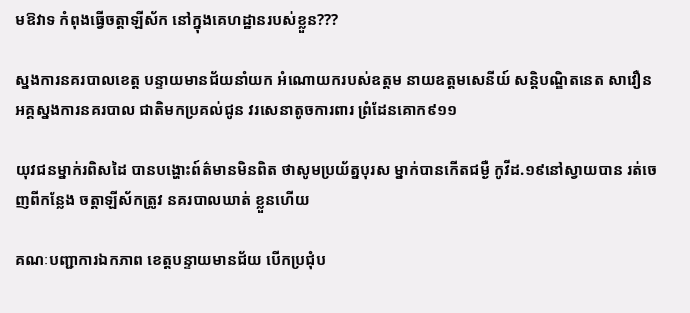មឱវាទ កំពុងធ្វើចត្តាឡីស័ក នៅក្នុងគេហដ្ឋានរបស់ខ្លួន???

ស្នងការនគរបាលខេត្ត បន្ទាយមានជ័យនាំយក អំណោយករបស់ឧត្តម នាយឧត្តមសេនីយ៍ សន្តិបណ្ឌិតនេត សាវឿន អគ្គស្នងការនគរបាល ជាតិមកប្រគល់ជូន វរសេនាតូចការពារ ព្រំដែនគោក៩១១

យុវជនម្នាក់រពិសដៃ បានបង្ហោះព៍ត៌មានមិនពិត ថាសូមប្រយ័ត្នបុរស ម្នាក់បានកើតជម្ងឺ កូវីដ.១៩នៅស្វាយបាន រត់ចេញពីកន្លែង ចត្តាឡីស័កត្រូវ នគរបាលឃាត់ ខ្លួនហើយ

គណៈបញ្ជាការឯកភាព ខេត្តបន្ទាយមានជ័យ បើកប្រជុំប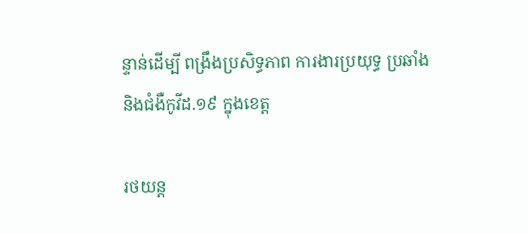ន្ទាន់ដើម្បី ពង្រឹងប្រសិទ្ធភាព ការងារប្រយុទ្ធ ប្រឆាំងនិងជំងឺកូវីដ.១៩ ក្នុងខេត្ត

រថយន្ត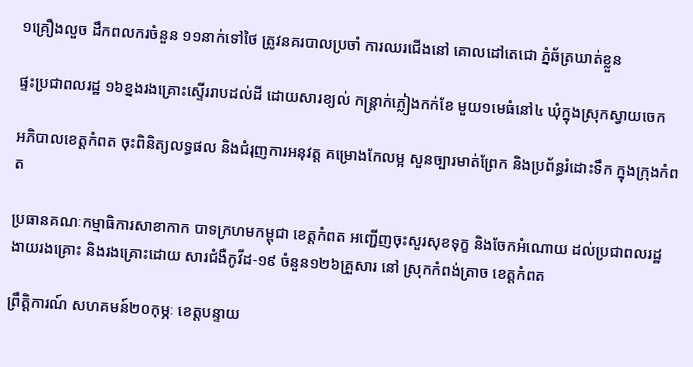១គ្រឿងលួច ដឹកពលករចំនួន ១១នាក់ទៅថៃ ត្រូវនគរបាលប្រចាំ ការឈរជើងនៅ គោលដៅតេជោ ភ្នំឆ័ត្រឃាត់ខ្លួន

ផ្ទះប្រជាពលរដ្ឋ ១៦ខ្នងរងគ្រោះស្ទើររាបដល់ដី ដោយសារខ្យល់ កន្ត្រាក់ភ្លៀងកក់ខែ មួយ១មេធំនៅ៤ ឃុំក្នុងស្រុកស្វាយចេក

អភិបាលខេត្តកំពត ចុះពិនិត្យលទ្ធផល និងជំរុញការអនុវត្ត គម្រោងកែលម្អ សួនច្បារមាត់ព្រែក និងប្រព័ន្ធរំដោះទឹក ក្នុងក្រុងកំពត

ប្រធានគណៈកម្មាធិការសាខាកាក បាទក្រហមកម្ពុជា ខេត្តកំពត អញ្ជើញចុះសួរសុខទុក្ខ និងចែកអំណោយ ដល់ប្រជាពលរដ្ឋ ងាយរងគ្រោះ និងរងគ្រោះដោយ សារជំងឺកូវីដ-១៩ ចំនួន១២៦គ្រួសារ នៅ ស្រុកកំពង់ត្រាច ខេត្តកំពត

ព្រឹត្តិការណ៍ សហគមន៍២០កុម្ភៈ ខេត្តបន្ទាយ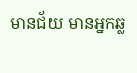មានជ័យ មានអ្នកឆ្ល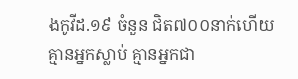ងកូវីដ.១៩ ចំនួន ជិត៧០០នាក់ហើយ គ្មានអ្នកស្លាប់ គ្មានអ្នកជា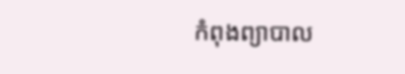កំពុងព្យាបាល